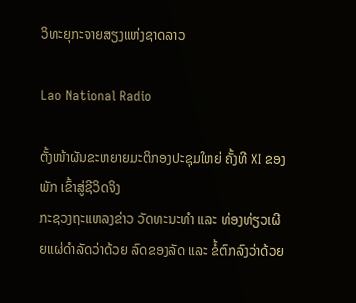ວິທະຍຸກະຈາຍສຽງແຫ່ງຊາດລາວ

Lao National Radio

ຕັ້ງໜ້າຜັນຂະຫຍາຍມະຕິກອງປະຊຸມໃຫຍ່ ຄັ້ງທີ XI ຂອງພັກ ເຂົ້າສູ່ຊີວິດຈິງ
ກະຊວງຖະແຫລງຂ່າວ ວັດທະນະທໍາ ແລະ ທ່ອງທ່ຽວເຜີຍແຜ່ດໍາລັດວ່າດ້ວຍ ລົດຂອງລັດ ແລະ ຂໍ້ຕົກລົງວ່າດ້ວຍ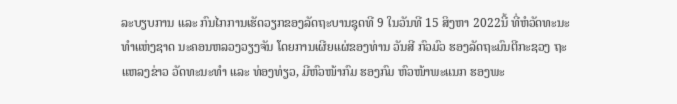ລະບຽບການ ແລະ ກົນໄກການເຮັດວຽກຂອງລັດຖະບານຊຸດທີ 9 ໃນວັນທີ 15 ສິງຫາ 2022ນີ້ ທີ່ຫໍວັດທະນະທໍາແຫ່ງຊາດ ນະຄອນຫລວງວຽງຈັນ ໂດຍການເຜີຍແຜ່ຂອງທ່ານ ວັນສີ ກົວມົວ ຮອງລັດຖະມົນຕີກະຊວງ ຖະແຫລງຂ່າວ ວັດທະນະທໍາ ແລະ ທ່ອງທ່ຽວ, ມີຫົວໜ້າກົມ ຮອງກົມ ຫົວໜ້າພະແນກ ຮອງພະ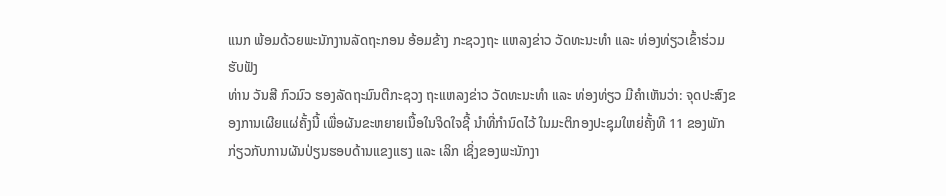ແນກ ພ້ອມດ້ວຍພະນັກງານລັດຖະກອນ ອ້ອມຂ້າງ ກະຊວງຖະ ແຫລງຂ່າວ ວັດທະນະທໍາ ແລະ ທ່ອງທ່ຽວເຂົ້າຮ່ວມຮັບຟັງ
ທ່ານ ວັນສີ ກົວມົວ ຮອງລັດຖະມົນຕີກະຊວງ ຖະແຫລງຂ່າວ ວັດທະນະທໍາ ແລະ ທ່ອງທ່ຽວ ມີຄໍາເຫັນວ່າ: ຈຸດປະສົງຂອງການເຜີຍແຜ່ຄັ້ງນີ້ ເພື່ອຜັນຂະຫຍາຍເນື້ອໃນຈິດໃຈຊີ້ ນໍາທີ່ກໍານົດໄວ້ ໃນມະຕິກອງປະຊຸມໃຫຍ່ຄັ້ງທີ 11 ຂອງພັກກ່ຽວກັບການຜັນປ່ຽນຮອບດ້ານແຂງແຮງ ແລະ ເລິກ ເຊິ່ງຂອງພະນັກງາ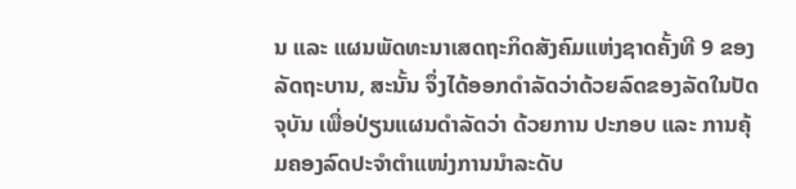ນ ແລະ ແຜນພັດທະນາເສດຖະກິດສັງຄົມແຫ່ງຊາດຄັ້ງທີ 9 ຂອງລັດຖະບານ, ສະນັ້ນ ຈຶ່ງໄດ້ອອກດໍາລັດວ່າດ້ວຍລົດຂອງລັດໃນປັດຈຸບັນ ເພື່ອປ່ຽນແຜນດໍາລັດວ່າ ດ້ວຍການ ປະກອບ ແລະ ການຄຸ້ມຄອງລົດປະຈໍາຕໍາແໜ່ງການນໍາລະດັບ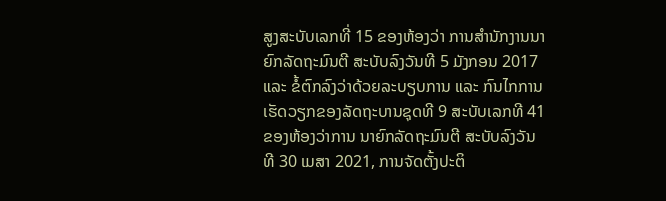ສູງສະບັບເລກທີ່ 15 ຂອງຫ້ອງວ່າ ການສໍານັກງານນາຍົກລັດຖະມົນຕີ ສະບັບລົງວັນທີ 5 ມັງກອນ 2017 ແລະ ຂໍ້ຕົກລົງວ່າດ້ວຍລະບຽບການ ແລະ ກົນໄກການເຮັດວຽກຂອງລັດຖະບານຊຸດທີ 9 ສະບັບເລກທີ 41 ຂອງຫ້ອງວ່າການ ນາຍົກລັດຖະມົນຕີ ສະບັບລົງວັນທີ 30 ເມສາ 2021, ການຈັດຕັ້ງປະຕິ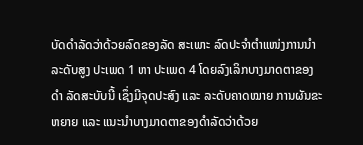ບັດດໍາລັດວ່າດ້ວຍລົດຂອງລັດ ສະເພາະ ລົດປະຈໍາຕໍາແໜ່ງການນໍາລະດັບສູງ ປະເພດ 1 ຫາ ປະເພດ 4 ໂດຍລົງເລິກບາງມາດຕາຂອງດໍາ ລັດສະບັບນີ້ ເຊຶ່ງມີຈຸດປະສົງ ແລະ ລະດັບຄາດໝາຍ ການຜັນຂະຫຍາຍ ແລະ ແນະນໍາບາງມາດຕາຂອງດໍາລັດວ່າດ້ວຍ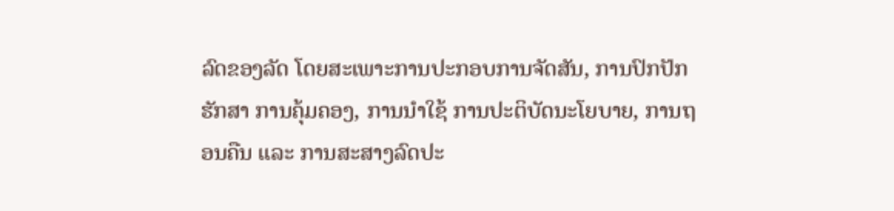ລົດຂອງລັດ ໂດຍສະເພາະການປະກອບການຈັດສັນ, ການປົກປັກຮັກສາ ການຄຸ້ມຄອງ, ການນໍາໃຊ້ ການປະຕິບັດນະໂຍບາຍ, ການຖອນຄືນ ແລະ ການສະສາງລົດປະ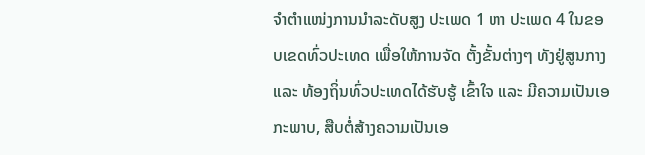ຈໍາຕໍາແໜ່ງການນໍາລະດັບສູງ ປະເພດ 1 ຫາ ປະເພດ 4 ໃນຂອບເຂດທົ່ວປະເທດ ເພື່ອໃຫ້ການຈັດ ຕັ້ງຂັ້ນຕ່າງໆ ທັງຢູ່ສູນກາງ ແລະ ທ້ອງຖິ່ນທົ່ວປະເທດໄດ້ຮັບຮູ້ ເຂົ້າໃຈ ແລະ ມີຄວາມເປັນເອກະພາບ, ສືບຕໍ່ສ້າງຄວາມເປັນເອ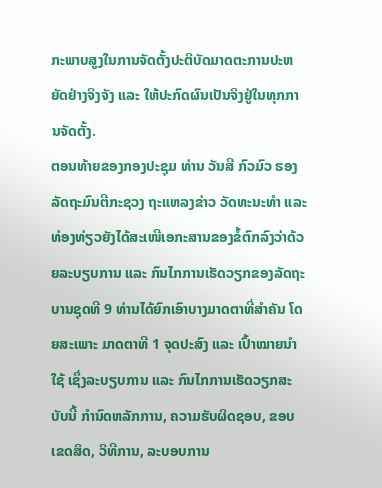ກະພາບສູງໃນການຈັດຕັ້ງປະຕິບັດມາດຕະການປະຫຍັດຢ່າງຈິງຈັງ ແລະ ໃຫ້ປະກົດຜົນເປັນຈິງຢູ່ໃນທຸກການຈັດຕັ້ງ.
ຕອນທ້າຍຂອງກອງປະຊຸມ ທ່ານ ວັນສີ ກົວມົວ ຮອງລັດຖະມົນຕີກະຊວງ ຖະແຫລງຂ່າວ ວັດທະນະທໍາ ແລະ ທ່ອງທ່ຽວຍັງໄດ້ສະເໜີເອກະສານຂອງຂໍ້ຕົກລົງວ່າດ້ວຍລະບຽບການ ແລະ ກົນໄກການເຮັດວຽກຂອງລັດຖະບານຊຸດທີ 9 ທ່ານໄດ້ຍົກເອົາບາງມາດຕາທີ່ສໍາຄັນ ໂດຍສະເພາະ ມາດຕາທີ 1 ຈຸດປະສົງ ແລະ ເປົ້າໝາຍນໍາໃຊ້ ເຊຶ່ງລະບຽບການ ແລະ ກົນໄກການເຮັດວຽກສະບັບນີ້ ກໍານົດຫລັກການ, ຄວາມຮັບຜິດຊອບ, ຂອບເຂດສິດ, ວິທີການ, ລະບອບການ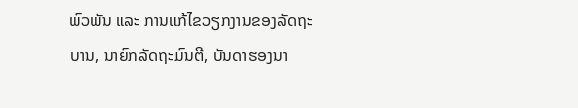ພົວພັນ ແລະ ການແກ້ໄຂວຽກງານຂອງລັດຖະບານ, ນາຍົກລັດຖະມົນຕີ, ບັນດາຮອງນາ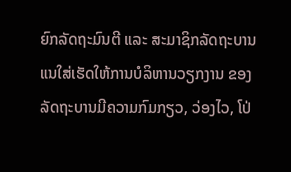ຍົກລັດຖະມົນຕີ ແລະ ສະມາຊິກລັດຖະບານ ແນໃສ່ເຮັດໃຫ້ການບໍລິຫານວຽກງານ ຂອງລັດຖະບານມີຄວາມກົມກຽວ, ວ່ອງໄວ, ໂປ່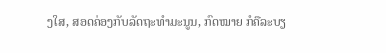ງໃສ, ສອດຄ່ອງກັບລັດຖະທໍາມະນູນ, ກົດໝາຍ ກໍຄືລະບຽ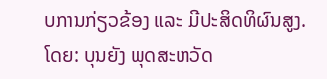ບການກ່ຽວຂ້ອງ ແລະ ມີປະສິດທິຜົນສູງ.
ໂດຍ: ບຸນຍັງ ພຸດສະຫວັດ